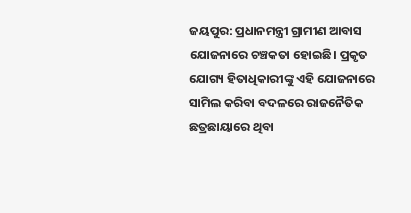ଜୟପୁର: ପ୍ରଧାନମନ୍ତ୍ରୀ ଗ୍ରାମୀଣ ଆବାସ ଯୋଜନାରେ ଚଞ୍ଚକତା ହୋଇଛି। ପ୍ରକୃତ ଯୋଗ୍ୟ ହିତାଧିକାରୀଙ୍କୁ ଏହି ଯୋଜନାରେ ସାମିଲ କରିବା ବଦଳରେ ରାଜନୈତିକ ଛତ୍ରଛାୟାରେ ଥିବା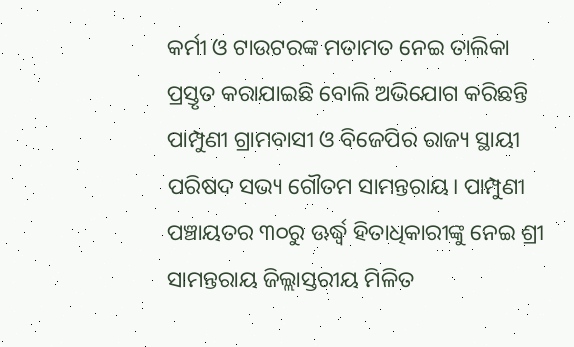କର୍ମୀ ଓ ଟାଉଟରଙ୍କ ମତାମତ ନେଇ ତାଲିକା ପ୍ରସ୍ତୃତ କରାଯାଇଛି ବୋଲି ଅଭିଯୋଗ କରିଛନ୍ତି ପାମ୍ପୁଣୀ ଗ୍ରାମବାସୀ ଓ ବିଜେପିର ରାଜ୍ୟ ସ୍ଥାୟୀ ପରିଷଦ ସଭ୍ୟ ଗୌତମ ସାମନ୍ତରାୟ। ପାମ୍ପୁଣୀ ପଞ୍ଚାୟତର ୩୦ରୁ ଊର୍ଦ୍ଧ୍ବ ହିତାଧିକାରୀଙ୍କୁ ନେଇ ଶ୍ରୀ ସାମନ୍ତରାୟ ଜିଲ୍ଲାସ୍ତରୀୟ ମିଳିତ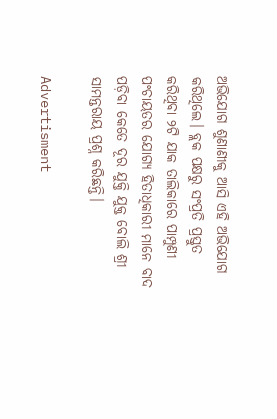ଅଭିଯୋଗ ଶୁଣାଣୀକୁ ଆସି ଏହି ଅଭିଯୋଗ କରିଥିଲେ। ବ୍ଲକ ପକ୍ଷରୁ ସଂପ୍ରତି ପ୍ରସ୍ତୁତ କରିଥିବା ୨ଟି ଯାକ ତାଲିକା‌ରେ ପାମ୍ପୁଣୀ ପଂଚାୟତର ଯୋଗ୍ୟ ହିତାଧିକାରୀ ମାନେ ବାଦ ପଡ଼ିବା କେତେ ଦୂର ଯୁକ୍ତି ଯୁକ୍ତ ବୋଲି ଶ୍ରୀ ସାମନ୍ତରାୟ ପ୍ରଶ୍ନ କରିଛନ୍ତି।

Advertisment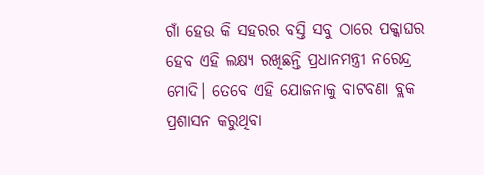ଗାଁ ହେଉ କି ସହରର ବସ୍ତି ସବୁ ଠାରେ ପକ୍କାଘର ହେବ ଏହି ଲକ୍ଷ୍ୟ ରଖିଛନ୍ତି ପ୍ରଧାନମନ୍ତ୍ରୀ ନରେନ୍ଦ୍ର ମୋଦି। ତେବେ ଏହି ଯୋଜନାକୁ ବାଟବଣା ବ୍ଲକ ପ୍ରଶାସନ କରୁଥିବା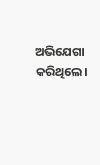ଅଭିଯେଗା କରିଥିଲେ।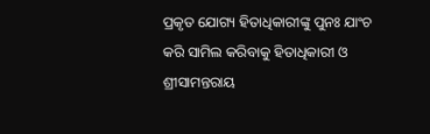ପ୍ରକୃତ ଯୋଗ୍ୟ ହିତାଧିକାରୀଙ୍କୁ ପୁନଃ ଯାଂଚ କରି ସାମିଲ କରିବାକୁ ହିତାଧିକାରୀ ଓ ଶ୍ରୀସାମନ୍ତରାୟ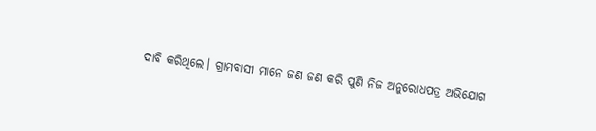ଦାବି କରିଥିଲେ। ଗ୍ରାମବାସୀ ମାନେ ଜଣ ଜଣ କରି ପୁଣି ନିଜ ଅନୁରୋଧପତ୍ର ଅଭିଯୋଗ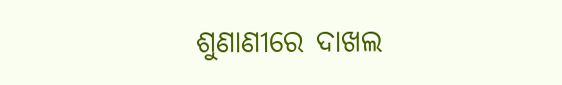ଶୁଣାଣୀରେ ଦାଖଲ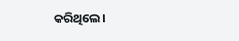କରିଥିଲେ।